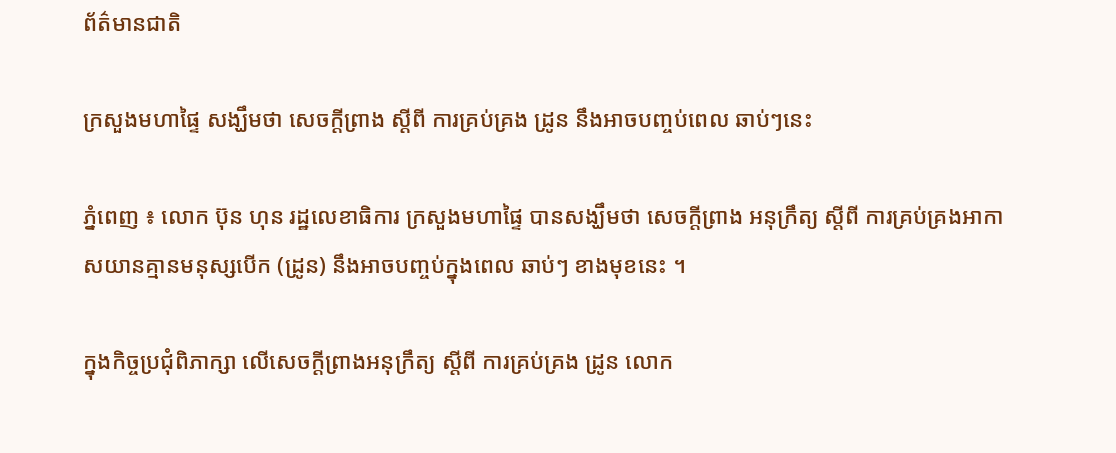ព័ត៌មានជាតិ

ក្រសួងមហាផ្ទៃ សង្ឃឹមថា សេចក្តីព្រាង ស្តីពី ការគ្រប់គ្រង ដ្រូន នឹងអាចបញ្ចប់ពេល ឆាប់ៗនេះ

ភ្នំពេញ ៖ លោក ប៊ុន ហុន រដ្ឋលេខាធិការ ក្រសួងមហាផ្ទៃ បានសង្ឃឹមថា សេចក្តីព្រាង អនុក្រឹត្យ ស្តីពី ការគ្រប់គ្រងអាកាសយានគ្មានមនុស្សបើក (ដ្រូន) នឹងអាចបញ្ចប់ក្នុងពេល ឆាប់ៗ ខាងមុខនេះ ។

ក្នុងកិច្ចប្រជុំពិភាក្សា លើសេចក្តីព្រាងអនុក្រឹត្យ ស្តីពី ការគ្រប់គ្រង ដ្រូន លោក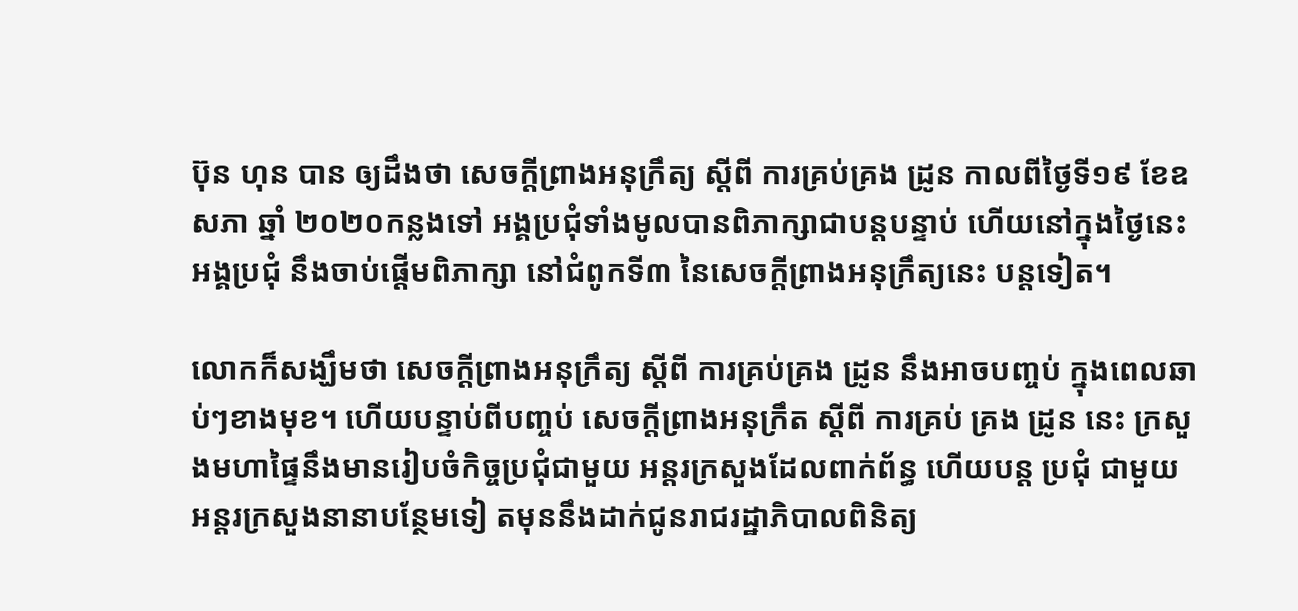ប៊ុន ហុន បាន ឲ្យដឹងថា សេចក្តីព្រាងអនុក្រឹត្យ ស្តីពី ការគ្រប់គ្រង ដ្រូន កាលពីថ្ងៃទី១៩ ខែឧសភា ឆ្នាំ ២០២០កន្លងទៅ អង្គប្រជុំទាំងមូលបានពិភាក្សាជាបន្តបន្ទាប់ ហើយនៅក្នុងថ្ងៃនេះ អង្គប្រជុំ នឹងចាប់ផ្តើមពិភាក្សា នៅជំពូកទី៣ នៃសេចក្តីព្រាងអនុក្រឹត្យនេះ បន្តទៀត។

លោកក៏សង្ឃឹមថា សេចក្តីព្រាងអនុក្រឹត្យ ស្តីពី ការគ្រប់គ្រង ដ្រូន នឹងអាចបញ្ចប់ ក្នុងពេលឆាប់ៗខាងមុខ។ ហើយបន្ទាប់ពីបញ្ចប់ សេចក្តីព្រាងអនុក្រឹត ស្តីពី ការគ្រប់ គ្រង ដ្រូន នេះ ក្រសួងមហាផ្ទៃនឹងមានរៀបចំកិច្ចប្រជុំជាមួយ អន្តរក្រសួងដែលពាក់ព័ន្ធ ហើយបន្ត ប្រជុំ ជាមួយ អន្តរក្រសួងនានាបន្ថែមទៀ តមុននឹងដាក់ជូនរាជរដ្ឋាភិបាលពិនិត្យ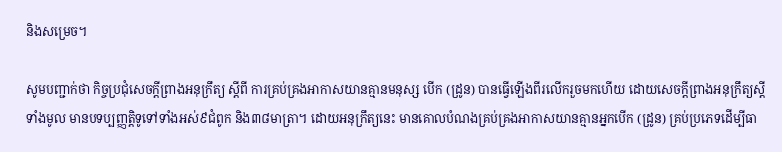និងសម្រេច។

សូមបញ្ជាក់ថា កិច្ចប្រជុំសេចក្តីព្រាងអនុក្រឹត្យ ស្តីពី ការគ្រប់គ្រងអាកាសយានគ្មានមនុស្ស បើក (ដ្រូន) បានធ្វើឡើងពីរលើករួចមកហើយ ដោយសេចក្តីព្រាងអនុក្រឹត្យស្តីទាំងមូល មានបទប្បញ្ញត្តិទូទៅទាំងអស់៩ជំពូក និង៣៨មាត្រា។ ដោយអនុក្រឹត្យនេះ មានគោលបំណងគ្រប់គ្រងអាកាសយានគ្មានអ្នកបើក (ដ្រូន) គ្រប់ប្រភេទដើម្បីធា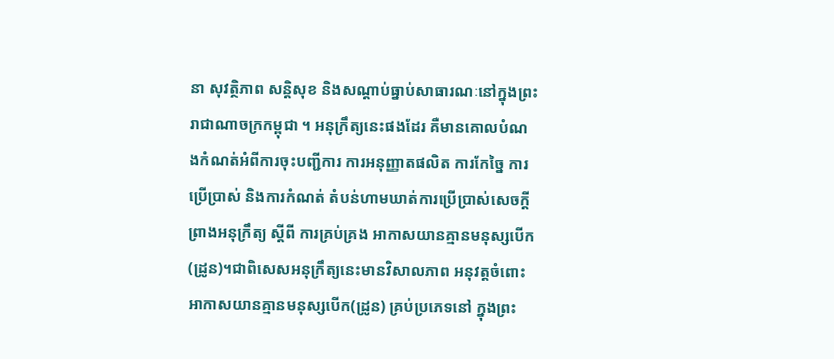នា សុវត្ថិភាព សន្តិសុខ និងសណ្តាប់ធ្នាប់សាធារណៈនៅក្នុងព្រះរាជាណាចក្រកម្ពុជា ។ អនុក្រឹត្យនេះផងដែរ គឺមានគោលបំណងកំណត់អំពីការចុះបញ្ជីការ ការអនុញ្ញាតផលិត ការកែច្នៃ ការប្រើប្រាស់ និងការកំណត់ តំបន់ហាមឃាត់ការប្រើប្រាស់សេចក្តី ព្រាងអនុក្រឹត្យ ស្តីពី ការគ្រប់គ្រង អាកាសយានគ្មានមនុស្សបើក (ដ្រូន)។ជាពិសេសអនុក្រឹត្យនេះមានវិសាលភាព អនុវត្តចំពោះអាកាសយានគ្មានមនុស្សបើក(ដ្រូន) គ្រប់ប្រភេទនៅ ក្នុងព្រះ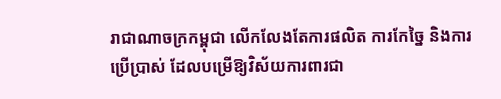រាជាណាចក្រកម្ពុជា លើកលែងតែការផលិត ការកែច្នៃ និងការប្រើប្រាស់ ដែលបម្រើឱ្យវិស័យការពារជា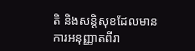តិ និងសន្តិសុខដែលមាន ការអនុញ្ញាតពីរា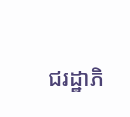ជរដ្ឋាភិ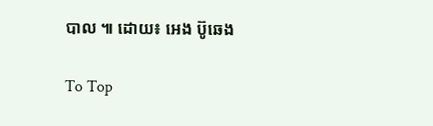បាល ៕ ដោយ៖ អេង ប៊ូឆេង

To Top